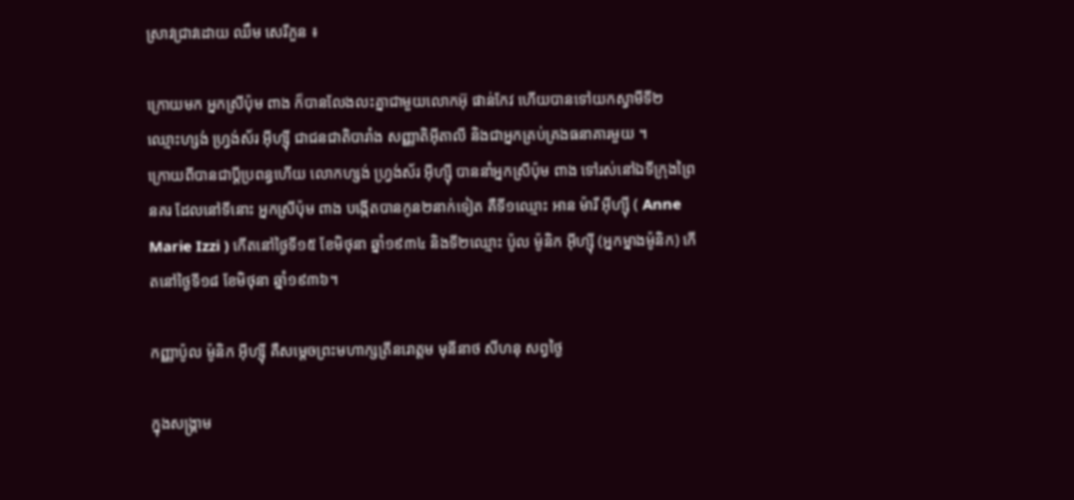ស្រាវជ្រាវដោយ ឈឹម សេរីភួន ៖

ក្រោយមក អ្នកស្រីប៉ុម ពាង ក៏បានលែងលះគ្នាជាមួយលោកអ៊ុ ផាន់កែវ ហើយបានទៅយកស្វាមីទី២ ឈ្មោះហ្សង់ ហ្វ្រង់ស័រ អ៊ីហ្ស៊ី ជាជនជាតិបារាំង សញ្ញាតិអ៊ីតាលី និងជាអ្នកគ្រប់គ្រងធនាគារមួយ ។
ក្រោយពីបានជាប្តីប្រពន្ធហើយ លោកហ្សង់ ហ្វ្រង់ស័រ អ៊ីហ្ស៊ី បាននាំអ្នកស្រីប៉ុម ពាង ទៅរស់នៅឯទីក្រុងព្រៃនគរ ដែលនៅទីនោះ អ្នកស្រីប៉ុម ពាង បង្កើតបានកូន២នាក់ទៀត គឺទី១ឈ្មោះ អាន ម៉ារី អ៊ីហ្ស៊ី ( Anne Marie Izzi ) កើតនៅថ្ងៃទី១៥ ខែមិថុនា ឆ្នាំ១៩៣៤ និងទី២ឈ្មោះ ប៉ូល ម៉ូនិក អ៊ីហ្ស៊ី (អ្នកម្នាងម៉ូនិក) កើតនៅថ្ងៃទី១៨ ខែមិថុនា ឆ្នាំ១៩៣៦។

កញ្ញាប៉ូល ម៉ូនិក អ៊ីហ្ស៊ី គឺសម្ដេចព្រះមហាក្សត្រីនរោត្តម មុនីនាថ សីហនុ សព្វថ្ងៃ

ក្នុងសង្គ្រាម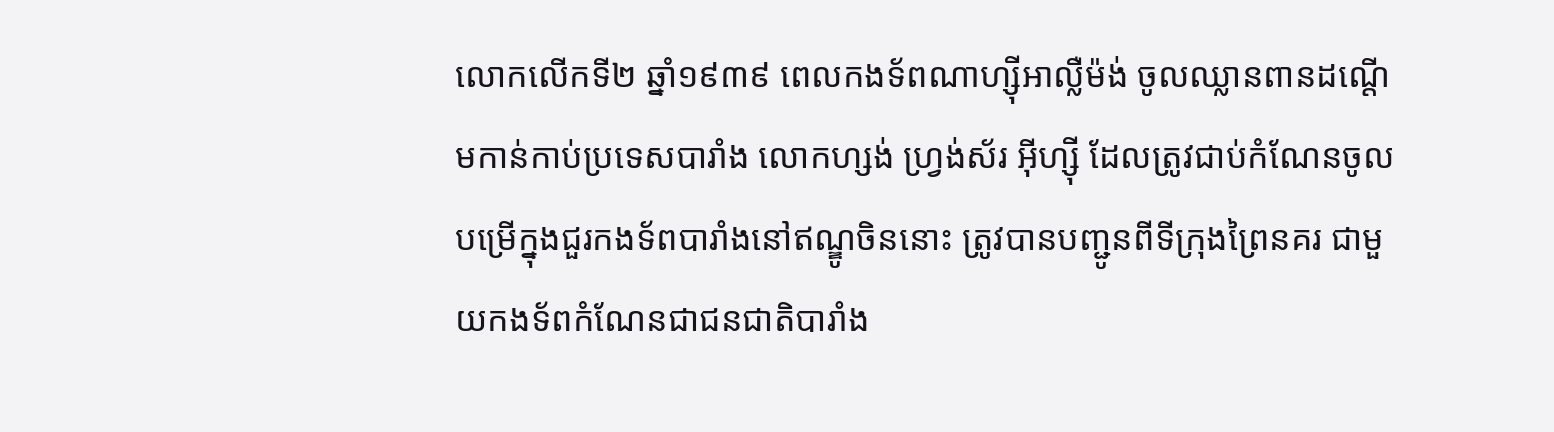លោកលើកទី២ ឆ្នាំ១៩៣៩ ពេលកងទ័ពណាហ្ស៊ីអាល្លឺម៉ង់ ចូលឈ្លានពានដណ្តើមកាន់កាប់ប្រទេសបារាំង លោកហ្សង់ ហ្វ្រង់ស័រ អ៊ីហ្ស៊ី ដែលត្រូវជាប់កំណែនចូលបម្រើក្នុងជួរកងទ័ពបារាំងនៅឥណ្ឌូចិននោះ ត្រូវបានបញ្ជូនពីទីក្រុងព្រៃនគរ ជាមួយកងទ័ពកំណែនជាជនជាតិបារាំង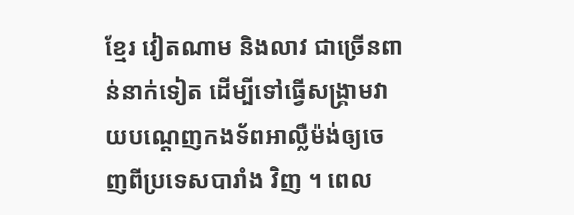ខ្មែរ វៀតណាម និងលាវ ជាច្រើនពាន់នាក់ទៀត ដើម្បីទៅធ្វើសង្រ្គាមវាយបណ្តេញកងទ័ពអាល្លឺម៉ង់ឲ្យចេញពីប្រទេសបារាំង វិញ ។ ពេល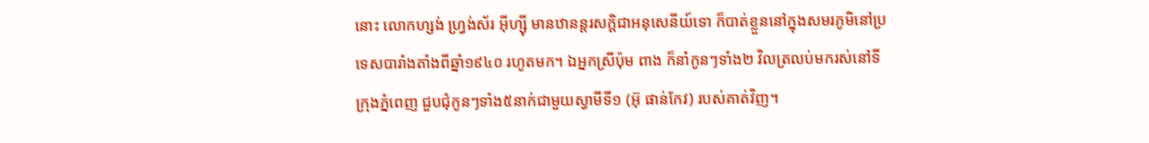នោះ លោកហ្សង់ ហ្វ្រង់ស័រ អ៊ីហ្ស៊ី មានឋានន្តរសក្តិជាអនុសេនីយ៍ទោ ក៏បាត់ខ្លួននៅក្នុងសមរភូមិនៅប្រទេសបារាំងតាំងពីឆ្នាំ១៩៤០ រហូតមក។ ឯអ្នកស្រីប៉ុម ពាង ក៏នាំកូនៗទាំង២ វិលត្រលប់មករស់នៅទីក្រុងភ្នំពេញ ជួបជុំកូនៗទាំង៥នាក់ជាមួយស្វាមីទី១ (អ៊ុ ផាន់កែវ) របស់គាត់វិញ។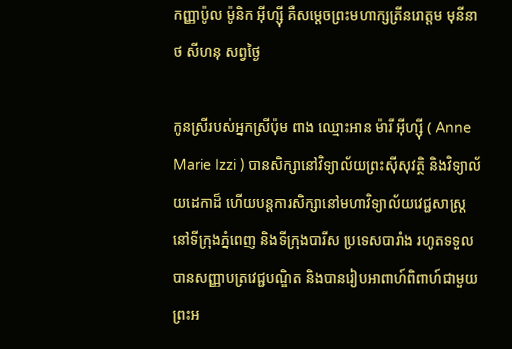កញ្ញាប៉ូល ម៉ូនិក អ៊ីហ្ស៊ី គឺសម្ដេចព្រះមហាក្សត្រីនរោត្តម មុនីនាថ សីហនុ សព្វថ្ងៃ

កូនស្រីរបស់អ្នកស្រីប៉ុម ពាង ឈ្មោះអាន ម៉ារី អ៊ីហ្ស៊ី ( Anne Marie Izzi ) បានសិក្សានៅវិទ្យាល័យព្រះស៊ីសុវត្ថិ និងវិទ្យាល័យដេកាដ៏ ហើយបន្តការសិក្សានៅមហាវិទ្យាល័យវេជ្ជសាស្ត្រ នៅទីក្រុងភ្នំពេញ និងទីក្រុងបារីស ប្រទេសបារាំង រហូតទទួលបានសញ្ញាបត្រវេជ្ជបណ្ឌិត និងបានរៀបអាពាហ៍ពិពាហ៍ជាមួយព្រះអ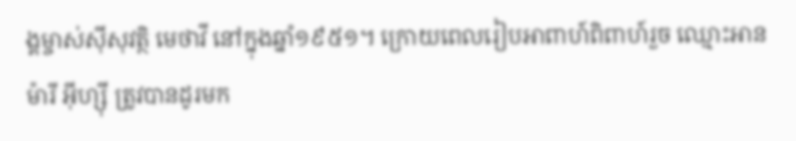ង្គម្ចាស់ស៊ីសុវត្ថិ មេថាវី នៅក្នុងឆ្នាំ១៩៥១។ ក្រោយពេលរៀបអាពាហ៍ពិពាហ៍រួច ឈ្មោះអាន ម៉ារី អ៊ីហ្ស៊ី ត្រូវបានដូរមក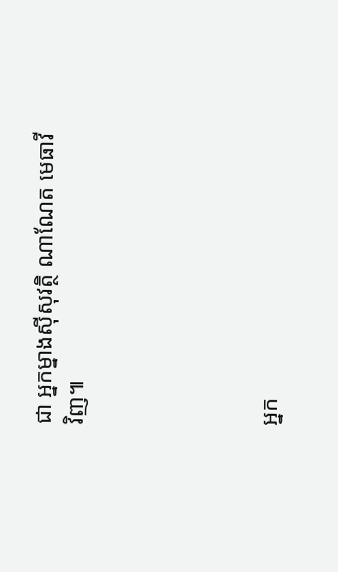ជា អ្នកម្នាងស៊ីសុវត្ថិ ណាណែត មេធាវី វិញ៕





អ្នក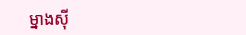ម្នាងស៊ី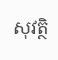សុវត្ថិ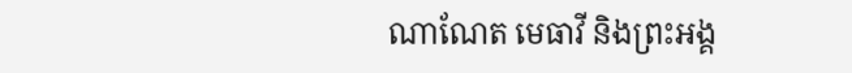ណាណែត មេធាវី និងព្រះអង្គ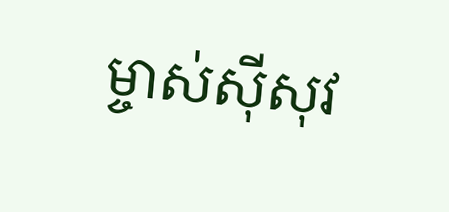ម្ចាស់ស៊ីសុវ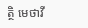ត្ថិ មេថាវី